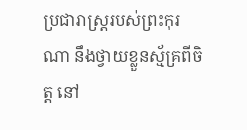ប្រជារាស្ត្ររបស់ព្រះកុរណា នឹងថ្វាយខ្លួនស្ម័គ្រពីចិត្ត នៅ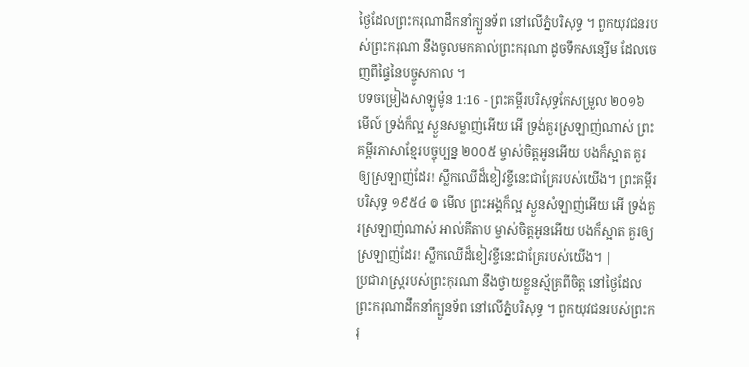ថ្ងៃដែលព្រះករុណាដឹកនាំក្បួនទ័ព នៅលើភ្នំបរិសុទ្ធ ។ ពួកយុវជនរបស់ព្រះករុណា នឹងចូលមកគាល់ព្រះករុណា ដូចទឹកសន្សើម ដែលចេញពីផ្ទៃនៃបច្ចូសកាល ។
បទចម្រៀងសាឡូម៉ូន 1:16 - ព្រះគម្ពីរបរិសុទ្ធកែសម្រួល ២០១៦ មើល៍ ទ្រង់ក៏ល្អ ស្ងួនសម្លាញ់អើយ អើ ទ្រង់គួរស្រឡាញ់ណាស់ ព្រះគម្ពីរភាសាខ្មែរបច្ចុប្បន្ន ២០០៥ ម្ចាស់ចិត្តអូនអើយ បងក៏ស្អាត គួរឲ្យស្រឡាញ់ដែរ! ស្លឹកឈើដ៏ខៀវខ្ចីនេះជាគ្រែរបស់យើង។ ព្រះគម្ពីរបរិសុទ្ធ ១៩៥៤ ៙ មើល ព្រះអង្គក៏ល្អ ស្ងួនសំឡាញ់អើយ អើ ទ្រង់គួរស្រឡាញ់ណាស់ អាល់គីតាប ម្ចាស់ចិត្តអូនអើយ បងក៏ស្អាត គួរឲ្យស្រឡាញ់ដែរ! ស្លឹកឈើដ៏ខៀវខ្ចីនេះជាគ្រែរបស់យើង។ |
ប្រជារាស្ត្ររបស់ព្រះកុរណា នឹងថ្វាយខ្លួនស្ម័គ្រពីចិត្ត នៅថ្ងៃដែលព្រះករុណាដឹកនាំក្បួនទ័ព នៅលើភ្នំបរិសុទ្ធ ។ ពួកយុវជនរបស់ព្រះករុ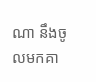ណា នឹងចូលមកគា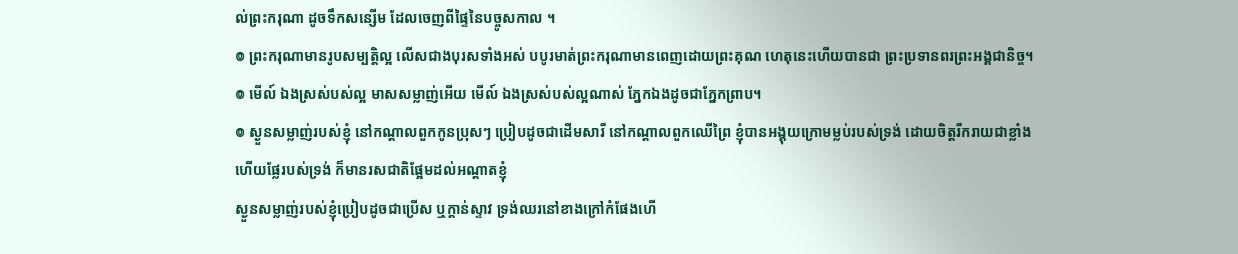ល់ព្រះករុណា ដូចទឹកសន្សើម ដែលចេញពីផ្ទៃនៃបច្ចូសកាល ។
៙ ព្រះករុណាមានរូបសម្បត្តិល្អ លើសជាងបុរសទាំងអស់ បបូរមាត់ព្រះករុណាមានពេញដោយព្រះគុណ ហេតុនេះហើយបានជា ព្រះប្រទានពរព្រះអង្គជានិច្ច។
៙ មើល៍ ឯងស្រស់បស់ល្អ មាសសម្លាញ់អើយ មើល៍ ឯងស្រស់បស់ល្អណាស់ ភ្នែកឯងដូចជាភ្នែកព្រាប។
៙ ស្ងួនសម្លាញ់របស់ខ្ញុំ នៅកណ្ដាលពួកកូនប្រុសៗ ប្រៀបដូចជាដើមសារី នៅកណ្ដាលពួកឈើព្រៃ ខ្ញុំបានអង្គុយក្រោមម្លប់របស់ទ្រង់ ដោយចិត្តរីករាយជាខ្លាំង ហើយផ្លែរបស់ទ្រង់ ក៏មានរសជាតិផ្អែមដល់អណ្ដាតខ្ញុំ
ស្ងួនសម្លាញ់របស់ខ្ញុំប្រៀបដូចជាប្រើស ឬក្តាន់ស្ទាវ ទ្រង់ឈរនៅខាងក្រៅកំផែងហើ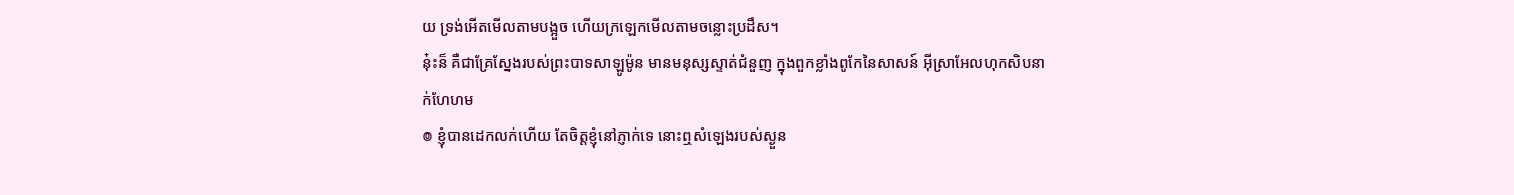យ ទ្រង់អើតមើលតាមបង្អួច ហើយក្រឡេកមើលតាមចន្លោះប្រដឹស។
ន៎ុះន៏ គឺជាគ្រែស្នែងរបស់ព្រះបាទសាឡូម៉ូន មានមនុស្សស្ទាត់ជំនួញ ក្នុងពួកខ្លាំងពូកែនៃសាសន៍ អ៊ីស្រាអែលហុកសិបនាក់ហែហម
៙ ខ្ញុំបានដេកលក់ហើយ តែចិត្តខ្ញុំនៅភ្ញាក់ទេ នោះឮសំឡេងរបស់ស្ងួន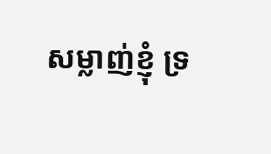សម្លាញ់ខ្ញុំ ទ្រ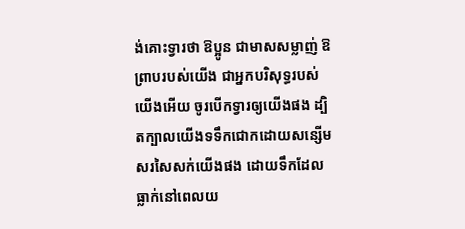ង់គោះទ្វារថា ឱប្អូន ជាមាសសម្លាញ់ ឱព្រាបរបស់យើង ជាអ្នកបរិសុទ្ធរបស់យើងអើយ ចូរបើកទ្វារឲ្យយើងផង ដ្បិតក្បាលយើងទទឹកជោកដោយសន្សើម សរសៃសក់យើងផង ដោយទឹកដែលធ្លាក់នៅពេលយ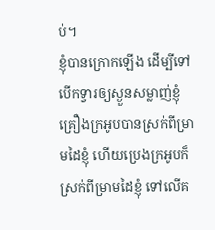ប់។
ខ្ញុំបានក្រោកឡើង ដើម្បីទៅបើកទ្វារឲ្យស្ងួនសម្លាញ់ខ្ញុំ គ្រឿងក្រអូបបានស្រក់ពីម្រាមដៃខ្ញុំ ហើយប្រេងក្រអូបក៏ស្រក់ពីម្រាមដៃខ្ញុំ ទៅលើគ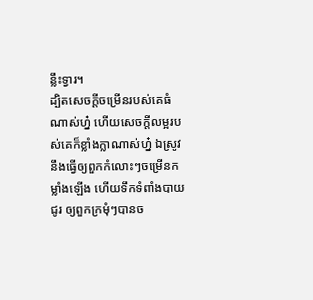ន្លឹះទ្វារ។
ដ្បិតសេចក្ដីចម្រើនរបស់គេធំណាស់ហ្ន៎ ហើយសេចក្ដីលម្អរបស់គេក៏ខ្លាំងក្លាណាស់ហ្ន៎ ឯស្រូវនឹងធ្វើឲ្យពួកកំលោះៗចម្រើនកម្លាំងឡើង ហើយទឹកទំពាំងបាយជូរ ឲ្យពួកក្រមុំៗបានច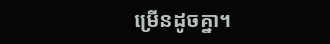ម្រើនដូចគ្នា។